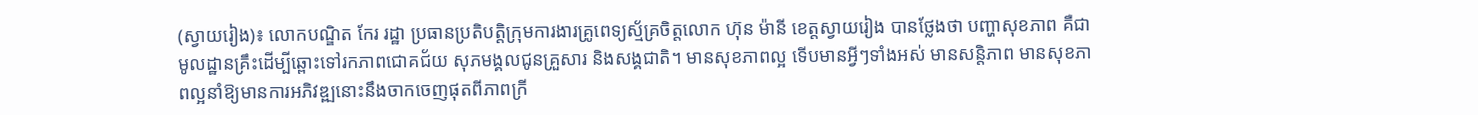(ស្វាយរៀង)៖ លោកបណ្ឌិត កែរ រដ្ឋា ប្រធានប្រតិបត្តិក្រុមការងារគ្រូពេទ្យស្ម័គ្រចិត្តលោក ហ៊ុន ម៉ានី ខេត្តស្វាយរៀង បានថ្លែងថា បញ្ហាសុខភាព គឺជាមូលដ្ឋានគ្រឹះដើម្បីឆ្ពោះទៅរកភាពជោគជ័យ សុភមង្គលជូនគ្រួសារ និងសង្គជាតិ។ មានសុខភាពល្អ ទើបមានអ្វីៗទាំងអស់ មានសន្តិភាព មានសុខភាពល្អនាំឱ្យមានការអភិវឌ្ឍនោះនឹងចាកចេញផុតពីភាពក្រី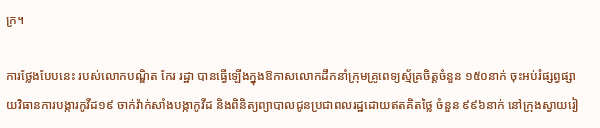ក្រ។

ការថ្លែងបែបនេះ របស់លោកបណ្ឌិត កែរ រដ្ឋា បានធ្វើឡើងក្នុងឱកាសលោកដឹកនាំក្រុមគ្រូពេទ្យស្ម័គ្រចិត្តចំនួន ១៥០នាក់ ចុះអប់រំផ្សព្វផ្សាយវិធានការបង្ការកូវីដ១៩ ចាក់វ៉ាក់សាំងបង្កាកូវីដ និងពិនិត្យព្យាបាលជូនប្រជាពលរដ្ឋដោយឥតគិតថ្លៃ ចំនួន ៩៩៦នាក់ នៅក្រុងស្វាយរៀ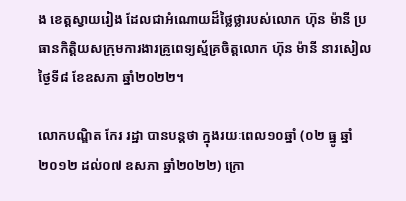ង ខេត្តស្វាយរៀង ដែលជាអំណោយដ៏ថ្លៃថ្លារបស់លោក ហ៊ុន ម៉ានី ប្រធានកិត្តិយសក្រុមការងារគ្រូពេទ្យស្ម័គ្រចិត្តលោក ហ៊ុន ម៉ានី នារសៀលថ្ងៃទី៨ ខែឧសភា ឆ្នាំ២០២២។

លោកបណ្ឌិត កែរ រដ្ឋា បានបន្តថា ក្នុងរយៈពេល១០ឆ្នាំ (០២ ធ្នូ ឆ្នាំ២០១២ ដល់០៧ ឧសភា ឆ្នាំ២០២២) ក្រោ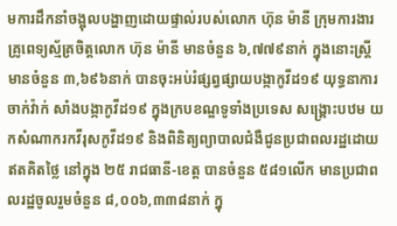មការដឹកនាំចង្អុលបង្ហាញដោយផ្ទាល់របស់លោក ហ៊ុន ម៉ានី ក្រុមការងារគ្រូពេទ្យស្ម័គ្រចិត្តលោក ហ៊ុន ម៉ានី មានចំនួន ៦,៧៧៩នាក់ ក្នុងនោះស្ត្រីមានចំនួន ៣,៦៩៦នាក់ បានចុះអប់រំផ្សព្វផ្សាយបង្កាកូវីដ១៩ យុទ្ធនាការចាក់វ៉ាក់ សាំងបង្កាកូវីដ១៩ ក្នុងក្របខណ្ឌទូទាំងប្រទេស សង្រ្គោះបឋម យកសំណាករកវីរុសកូវីដ១៩ និងពិនិត្យព្យាបាលជំងឺជូនប្រជាពលរដ្ឋដោយឥតគិតថ្លៃ នៅក្នុង ២៥ រាជធានី-ខេត្ត បានចំនួន ៥៨១លើក មានប្រជាពលរដ្ឋចូលរួមចំនួន ៨,០០៦,៣៣៨នាក់ ក្នុ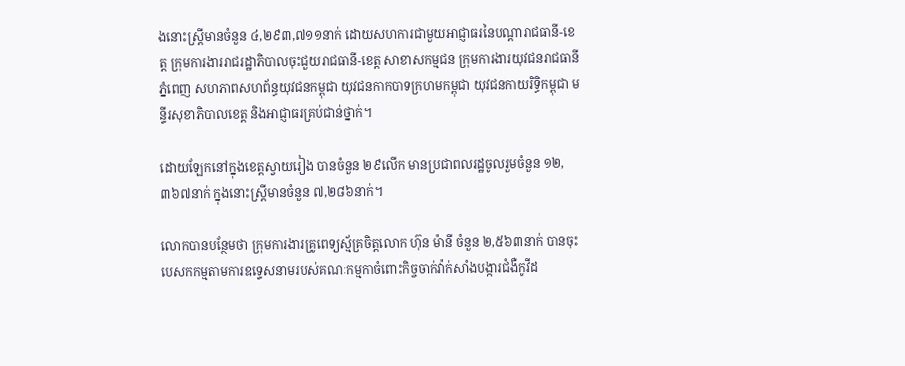ងនោះស្ត្រីមានចំនួន ៤,២៩៣,៧១១នាក់ ដោយសហការជាមួយអាជ្ញាធរនៃបណ្តារាជធានី-ខេត្ត ក្រុមការងាររាជរដ្ឋាភិបាលចុះជួយរាជធានី-ខេត្ត សាខាសកម្មជន ក្រុមការងារយុវជនរាជធានីភ្នំពេញ សហភាពសហព័ន្ធយុវជនកម្ពុជា យុវជនកាកបាទក្រហមកម្ពុជា យុវជនកាយរិទ្ធិកម្ពុជា មន្ទីរសុខាភិបាលខេត្ត និងអាជ្ញាធរគ្រប់ជាន់ថ្នាក់។

ដោយឡែកនៅក្នុងខេត្តស្វាយរៀង បានចំនួន ២៩លើក មានប្រជាពលរដ្ឋចូលរួមចំនួន ១២,៣៦៧នាក់ ក្នុងនោះស្ត្រីមានចំនួន ៧,២៨៦នាក់។

លោកបានបន្ថែមថា ក្រុមការងារគ្រូពេទ្យស្ម័គ្រចិត្តលោក ហ៊ុន ម៉ានី ចំនួន ២,៥៦៣នាក់ បានចុះបេសកកម្មតាមការឧទ្ទេសនាមរបស់គណៈកម្មកាចំពោះកិច្ចចាក់វ៉ាក់សាំងបង្ការជំងឺកូវីដ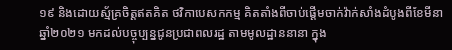១៩ និងដោយស្ម័គ្រចិត្តឥតគិត ថវិកាបេសកកម្ម គិតតាំងពីចាប់ផ្តើមចាក់វ៉ាក់សាំងដំបូងពីខែមីនា ឆ្នាំ២០២១ មកដល់បច្ចុប្បន្នជូនប្រជាពលរដ្ឋ តាមមូលដ្ឋាននានា ក្នុង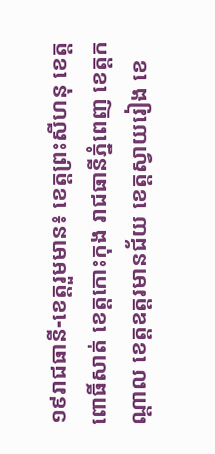១៩រាជធានី-ខេត្តរួមមាន៖ ខេត្តព្រះសីហនុ ខេត្តពោធិ៍សាត់ ខេត្តកោះកុង រាជធានីភ្នំពេញ ខេត្តកណ្តាល ខេត្តឧត្តរមានជ័យ ខេត្តស្វាយរៀង ខេ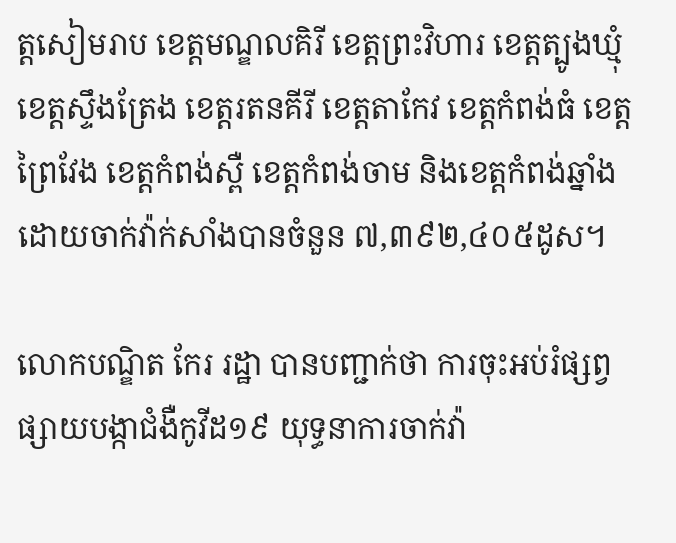ត្តសៀមរាប ខេត្តមណ្ឌលគិរី ខេត្តព្រះវិហារ ខេត្តត្បូងឃ្មុំ ខេត្តស្ទឹងត្រែង ខេត្តរតនគីរី ខេត្តតាកែវ ខេត្តកំពង់ធំ ខេត្តព្រៃវែង ខេត្តកំពង់ស្ពឺ ខេត្តកំពង់ចាម និងខេត្តកំពង់ឆ្នាំង ដោយចាក់វ៉ាក់សាំងបានចំនួន ៧,៣៩២,៤០៥ដូស។

លោកបណ្ឌិត កែរ រដ្ឋា បានបញ្ជាក់ថា ការចុះអប់រំផ្សព្វផ្សាយបង្កាជំងឺកូវីដ១៩ យុទ្ធនាការចាក់វ៉ា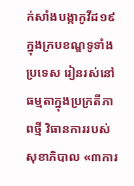ក់សាំងបង្កាកូវីដ១៩ ក្នុងក្របខណ្ឌទូទាំងប្រទេស រៀនរស់នៅធម្មតាក្នុងប្រក្រតីភាពថ្មី វិធានការរបស់សុខាភិបាល «៣ការ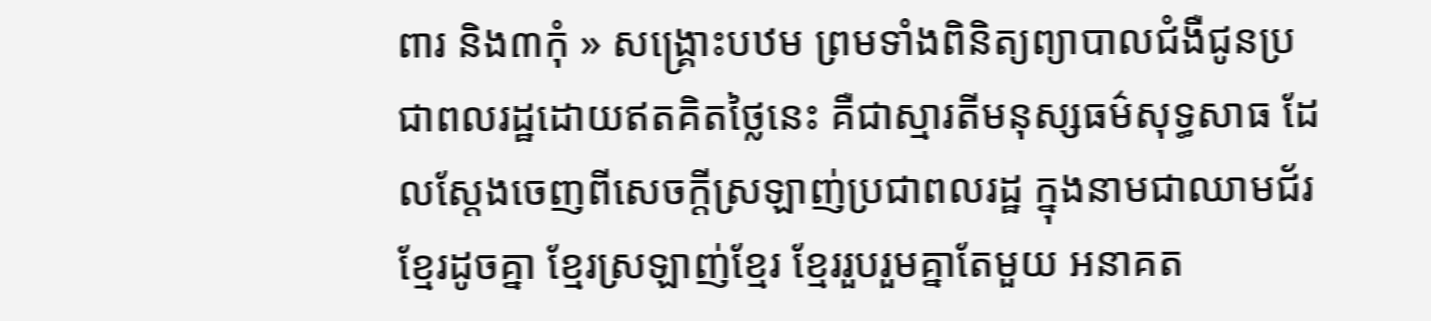ពារ និង៣កុំ » សង្គ្រោះបឋម ព្រមទាំងពិនិត្យព្យាបាលជំងឺជូនប្រជាពលរដ្ឋដោយឥតគិតថ្លៃនេះ គឺជាស្មារតីមនុស្សធម៌សុទ្ធសាធ ដែលស្តែងចេញពីសេចក្តីស្រឡាញ់ប្រជាពលរដ្ឋ ក្នុងនាមជាឈាមជ័រខ្មែរដូចគ្នា ខ្មែរស្រឡាញ់ខ្មែរ ខ្មែររួបរួមគ្នាតែមួយ អនាគត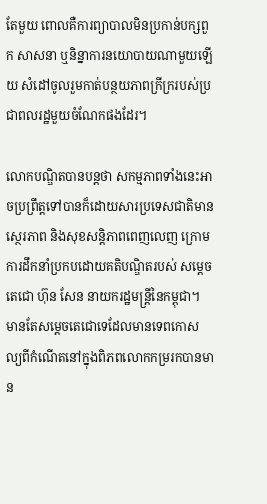តែមួយ ពោលគឺការព្យាបាលមិនប្រកាន់បក្សពួក សាសនា ឬនិន្នាការនយោបាយណាមួយឡើយ សំដៅចូលរួមកាត់បន្ថយភាពក្រីក្ររបស់ប្រជាពលរដ្ឋមួយចំណែកផងដែរ។

លោកបណ្ឌិតបានបន្តថា សកម្មភាពទាំងនេះអាចប្រព្រឹត្តទៅបានក៏ដោយសារប្រទេសជាតិមានស្ថេរភាព និងសុខសន្តិភាពពេញលេញ ក្រោមការដឹកនាំប្រកបដោយគតិបណ្ឌិតរបស់ សម្តេចតេជោ ហ៊ុន សែន នាយករដ្ឋមន្ត្រីនៃកម្ពុជា។ មានតែសម្តេចតេជោទេដែលមានទេពកោសល្យពីកំណើតនៅក្នុងពិភពលោកកម្ររកបានមាន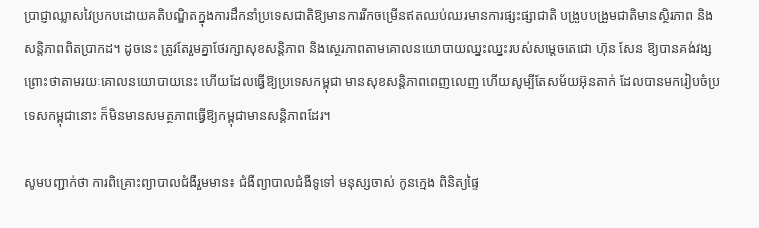ប្រាជ្ញាឈ្លាសវៃប្រកបដោយគតិបណ្ឌិតក្នុងការដឹកនាំប្រទេសជាតិឱ្យមានការរីកចម្រើនឥតឈប់ឈរមានការផ្សះផ្សាជាតិ បង្រួបបង្រួមជាតិមានស្ថិរភាព និងសន្តិភាពពិតប្រាកដ។ ដូចនេះ ត្រូវតែរួមគ្នាថែរក្សាសុខសន្តិភាព និងស្ថេរភាពតាមគោលនយោបាយឈ្នះឈ្នះរបស់សម្តេចតេជោ ហ៊ុន សែន ឱ្យបានគង់វង្សព្រោះថាតាមរយៈគោលនយោបាយនេះ ហើយដែលធ្វើឱ្យប្រទេសកម្ពុជា មានសុខសន្តិភាពពេញលេញ ហើយសូម្បីតែសម័យអ៊ុនតាក់ ដែលបានមករៀបចំប្រទេសកម្ពុជានោះ ក៏មិនមានសមត្ថភាពធ្វើឱ្យកម្ពុជាមានសន្តិភាពដែរ។

សូមបញ្ជាក់ថា ការពិគ្រោះព្យាបាលជំងឺរួមមាន៖ ជំងឺព្យាបាលជំងឺទូទៅ មនុស្សចាស់ កូនក្មេង ពិនិត្យផ្ទៃ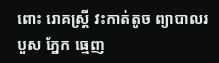ពោះ រោគស្ត្រី វះកាត់តូច ព្យាបាលរបួស ភ្នែក ធ្មេញ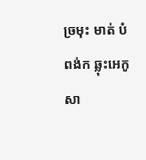ច្រមុះ មាត់ បំពង់ក ឆ្លុះអេកូសា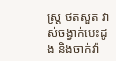ស្រ្ត ថតសួត វាស់ចង្វាក់បេះដូង និងចាក់វ៉ា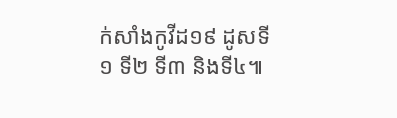ក់សាំងកូវីដ១៩ ដូសទី១ ទី២ ទី៣ និងទី៤៕